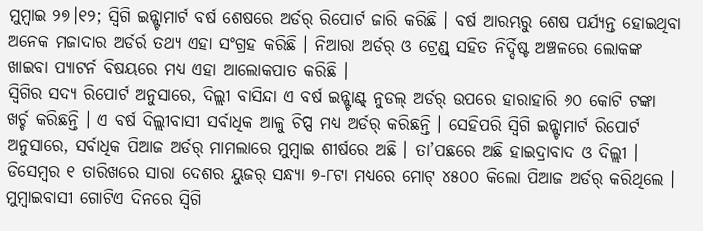ମୁମ୍ଵାଇ ୨୭।୧୨; ସ୍ୱିଗି ଇନ୍ଷ୍ଟାମାର୍ଟ ବର୍ଷ ଶେଷରେ ଅର୍ଡର୍ ରିପୋର୍ଟ ଜାରି କରିଛି । ବର୍ଷ ଆରମ୍ଭରୁ ଶେଷ ପର୍ଯ୍ୟନ୍ତ ହୋଇଥିବା ଅନେକ ମଜାଦାର ଅର୍ଡର୍ର ତଥ୍ୟ ଏହା ସଂଗ୍ରହ କରିଛି । ନିଆରା ଅର୍ଡର୍ ଓ ଟ୍ରେଣ୍ଡ୍ ସହିତ ନିର୍ଦ୍ଦିଷ୍ଟ ଅଞ୍ଚଳରେ ଲୋକଙ୍କ ଖାଇବା ପ୍ୟାଟର୍ନ ବିଷୟରେ ମଧ୍ୟ ଏହା ଆଲୋକପାତ କରିଛି ।
ସ୍ୱିଗିର ସଦ୍ୟ ରିପୋର୍ଟ ଅନୁସାରେ, ଦିଲ୍ଲୀ ବାସିନ୍ଦା ଏ ବର୍ଷ ଇନ୍ଷ୍ଟାଣ୍ଟ୍ ନୁଡଲ୍ ଅର୍ଡର୍ ଉପରେ ହାରାହାରି ୬୦ କୋଟି ଟଙ୍କା ଖର୍ଚ୍ଚ କରିଛନ୍ତି । ଏ ବର୍ଷ ଦିଲ୍ଲୀବାସୀ ସର୍ବାଧିକ ଆଳୁ ଚିପ୍ସ ମଧ୍ୟ ଅର୍ଡର୍ କରିଛନ୍ତି । ସେହିପରି ସ୍ୱିଗି ଇନ୍ଷ୍ଟାମାର୍ଟ ରିପୋର୍ଟ ଅନୁସାରେ, ସର୍ବାଧିକ ପିଆଜ ଅର୍ଡର୍ ମାମଲାରେ ମୁମ୍ବାଇ ଶୀର୍ଷରେ ଅଛି । ତା’ପଛରେ ଅଛି ହାଇଦ୍ରାବାଦ ଓ ଦିଲ୍ଲୀ । ଡିସେମ୍ବର ୧ ତାରିଖରେ ସାରା ଦେଶର ୟୁଜର୍ ସନ୍ଧ୍ୟା ୭-୮ଟା ମଧ୍ୟରେ ମୋଟ୍ ୪୫୦୦ କିଲୋ ପିଆଜ ଅର୍ଡର୍ କରିଥିଲେ ।
ମୁମ୍ବାଇବାସୀ ଗୋଟିଏ ଦିନରେ ସ୍ୱିଗି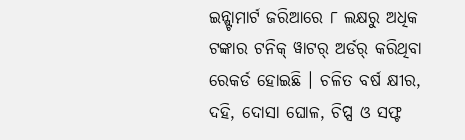ଇନ୍ଷ୍ଟାମାର୍ଟ ଜରିଆରେ ୮ ଲକ୍ଷରୁ ଅଧିକ ଟଙ୍କାର ଟନିକ୍ ୱାଟର୍ ଅର୍ଡର୍ କରିଥିବା ରେକର୍ଡ ହୋଇଛି । ଚଳିତ ବର୍ଷ କ୍ଷୀର, ଦହି, ଦୋସା ଘୋଳ, ଚିପ୍ସ ଓ ସଫ୍ଟ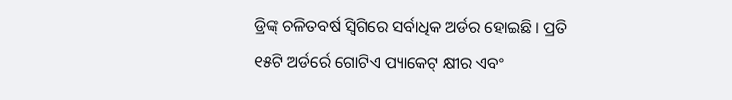ଡ୍ରିଙ୍କ୍ ଚଳିତବର୍ଷ ସ୍ୱିଗିରେ ସର୍ବାଧିକ ଅର୍ଡର ହୋଇଛି । ପ୍ରତି ୧୫ଟି ଅର୍ଡର୍ରେ ଗୋଟିଏ ପ୍ୟାକେଟ୍ କ୍ଷୀର ଏବଂ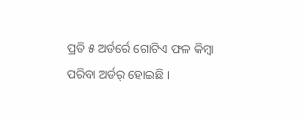ପ୍ରତି ୫ ଅର୍ଡର୍ରେ ଗୋଟିଏ ଫଳ କିମ୍ବା ପରିବା ଅର୍ଡର୍ ହୋଇଛି ।